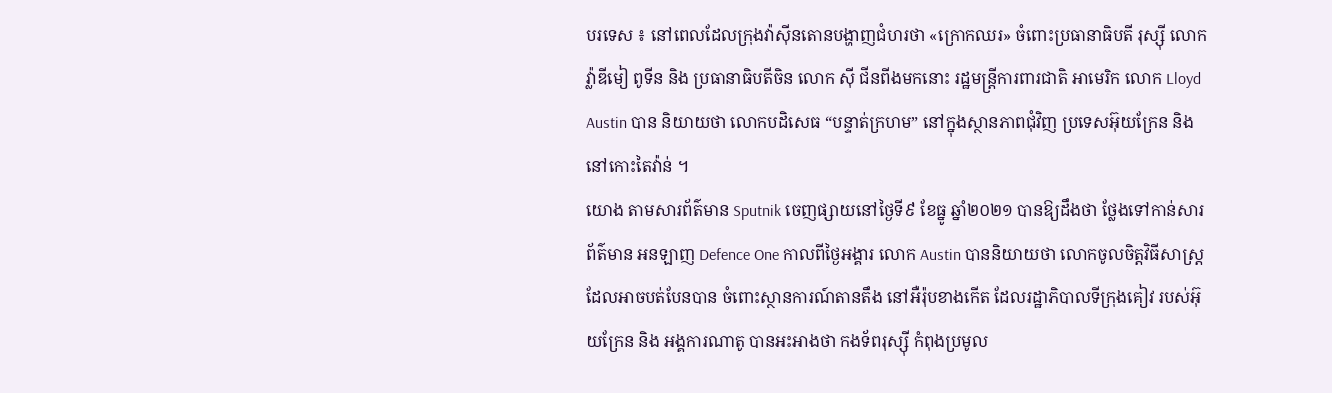បរទេស ៖ នៅពេលដែលក្រុងវ៉ាស៊ីនតោនបង្ហាញជំហរថា «ក្រោកឈរ» ចំពោះប្រធានាធិបតី រុស្ស៊ី លោក វ្ល៉ាឌីមៀ ពូទីន និង ប្រធានាធិបតីចិន លោក ស៊ី ជីនពីងមកនោះ រដ្ឋមន្ត្រីការពារជាតិ អាមេរិក លោក Lloyd Austin បាន និយាយថា លោកបដិសេធ “បន្ទាត់ក្រហម” នៅក្នុងស្ថានភាពជុំវិញ ប្រទេសអ៊ុយក្រែន និង នៅកោះតៃវ៉ាន់ ។
យោង តាមសារព័ត៌មាន Sputnik ចេញផ្សាយនៅថ្ងៃទី៩ ខែធ្នូ ឆ្នាំ២០២១ បានឱ្យដឹងថា ថ្លែងទៅកាន់សារព័ត៌មាន អនឡាញ Defence One កាលពីថ្ងៃអង្គារ លោក Austin បាននិយាយថា លោកចូលចិត្តវិធីសាស្រ្ត ដែលអាចបត់បែនបាន ចំពោះស្ថានការណ៍តានតឹង នៅអឺរ៉ុបខាងកើត ដែលរដ្ឋាភិបាលទីក្រុងគៀវ របស់អ៊ុយក្រែន និង អង្គការណាតូ បានអះអាងថា កងទ័ពរុស្ស៊ី កំពុងប្រមូល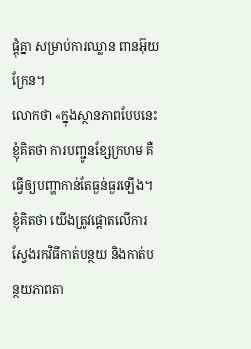ផ្តុំគ្នា សម្រាប់ការឈ្លាន ពានអ៊ុយក្រែន។
លោកថា «ក្នុងស្ថានភាពបែបនេះ ខ្ញុំគិតថា ការបញ្ជូនខ្សែក្រហម គឺធ្វើឲ្យបញ្ហាកាន់តែធ្ងន់ធ្ងរឡើង។ ខ្ញុំគិតថា យើងត្រូវផ្តោតលើការស្វែងរកវិធីកាត់បន្ថយ និងកាត់បន្ថយភាពតា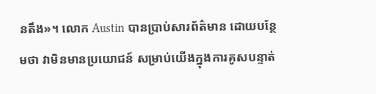នតឹង»។ លោក Austin បានប្រាប់សារព័ត៌មាន ដោយបន្ថែមថា វាមិនមានប្រយោជន៍ សម្រាប់យើងក្នុងការគូសបន្ទាត់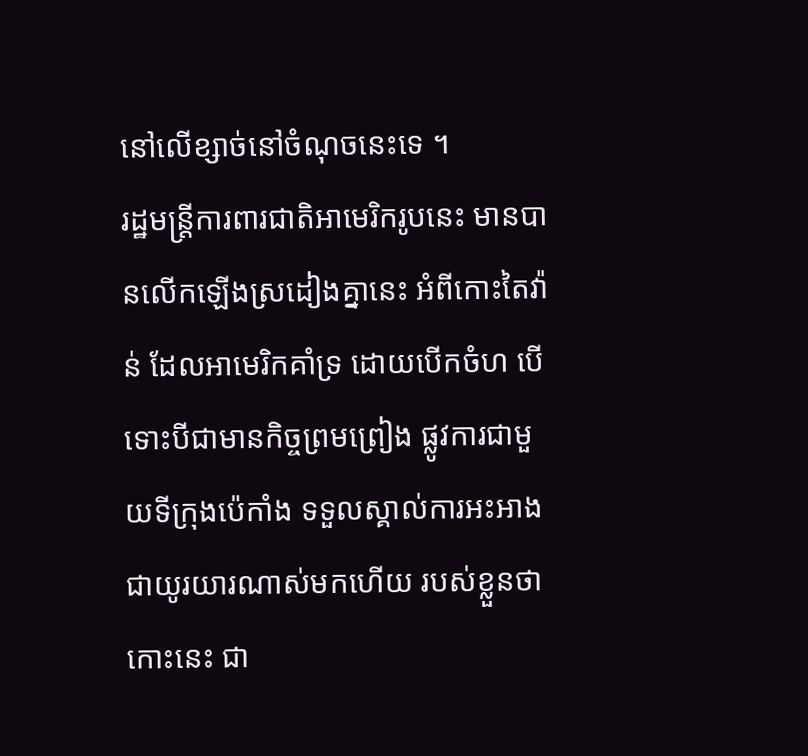នៅលើខ្សាច់នៅចំណុចនេះទេ ។
រដ្ឋមន្រ្តីការពារជាតិអាមេរិករូបនេះ មានបានលើកឡើងស្រដៀងគ្នានេះ អំពីកោះតៃវ៉ាន់ ដែលអាមេរិកគាំទ្រ ដោយបើកចំហ បើទោះបីជាមានកិច្ចព្រមព្រៀង ផ្លូវការជាមួយទីក្រុងប៉េកាំង ទទួលស្គាល់ការអះអាង ជាយូរយារណាស់មកហើយ របស់ខ្លួនថាកោះនេះ ជា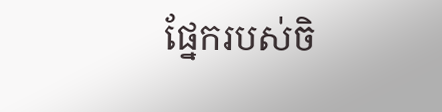ផ្នែករបស់ចិ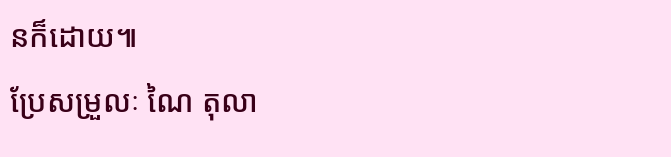នក៏ដោយ៕
ប្រែសម្រួលៈ ណៃ តុលា